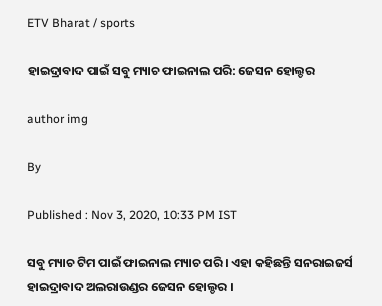ETV Bharat / sports

ହାଇଦ୍ରାବାଦ ପାଇଁ ସବୁ ମ୍ୟାଚ ଫାଇନାଲ ପରି: ଜେସନ ହୋଲ୍ଡର

author img

By

Published : Nov 3, 2020, 10:33 PM IST

ସବୁ ମ୍ୟାଚ ଟିମ ପାଇଁ ଫାଇନାଲ ମ୍ୟାଚ ପରି । ଏହା କହିଛନ୍ତି ସନରାଇଜର୍ସ ହାଇଦ୍ରାବାଦ ଅଲରାଉଣ୍ଡର ଜେସନ ହୋଲ୍ଡର ।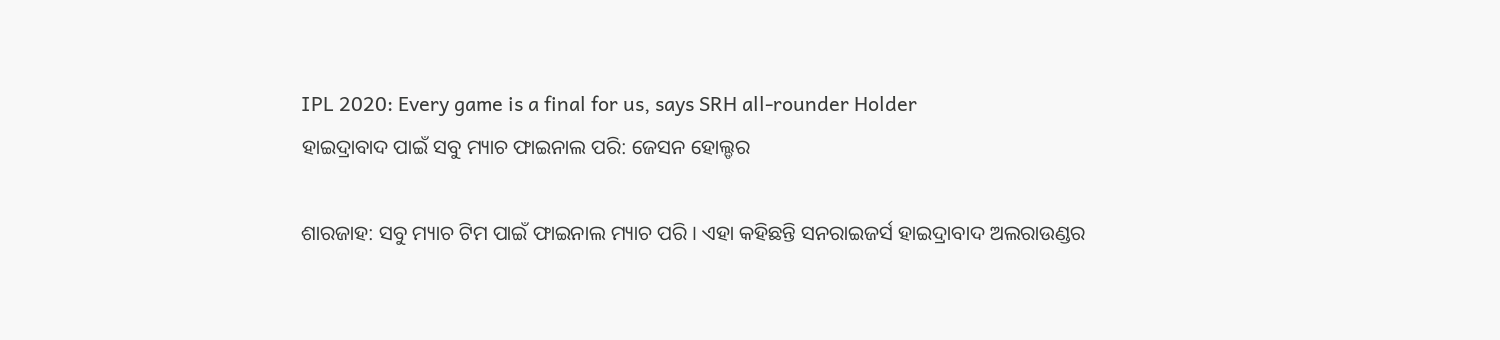IPL 2020: Every game is a final for us, says SRH all-rounder Holder
ହାଇଦ୍ରାବାଦ ପାଇଁ ସବୁ ମ୍ୟାଚ ଫାଇନାଲ ପରି: ଜେସନ ହୋଲ୍ଡର

ଶାରଜାହ: ସବୁ ମ୍ୟାଚ ଟିମ ପାଇଁ ଫାଇନାଲ ମ୍ୟାଚ ପରି । ଏହା କହିଛନ୍ତି ସନରାଇଜର୍ସ ହାଇଦ୍ରାବାଦ ଅଲରାଉଣ୍ଡର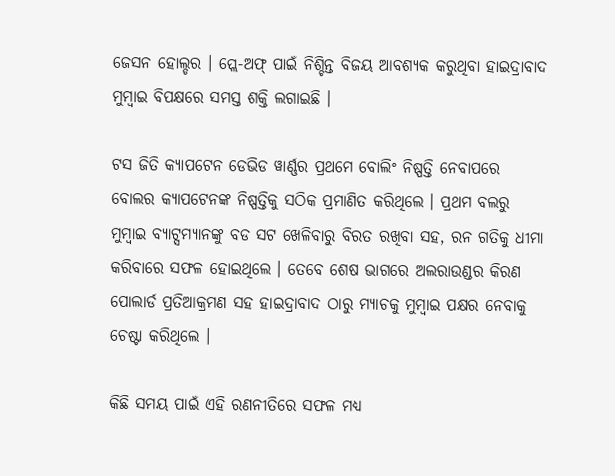ଜେସନ ହୋଲ୍ଡର । ପ୍ଲେ-ଅଫ୍ ପାଇଁ ନିଶ୍ଚିନ୍ତ ବିଜୟ ଆବଶ୍ୟକ କରୁଥିବା ହାଇଦ୍ରାବାଦ ମୁମ୍ବାଇ ବିପକ୍ଷରେ ସମସ୍ତ ଶକ୍ତି ଲଗାଇଛି ।

ଟସ ଜିତି କ୍ୟାପଟେନ ଡେଭିଡ ୱାର୍ଣ୍ଣର ପ୍ରଥମେ ବୋଲିଂ ନିଷ୍ପତ୍ତି ନେବାପରେ ବୋଲର କ୍ୟାପଟେନଙ୍କ ନିଷ୍ପତ୍ତିକୁ ସଠିକ ପ୍ରମାଣିତ କରିଥିଲେ । ପ୍ରଥମ ବଲରୁ ମୁମ୍ବାଇ ବ୍ୟାଟ୍ସମ୍ୟାନଙ୍କୁ ବଡ ସଟ ଖେଳିବାରୁ ବିରତ ରଖିବା ସହ, ରନ ଗତିକୁ ଧୀମା କରିବାରେ ସଫଳ ହୋଇଥିଲେ । ତେବେ ଶେଷ ଭାଗରେ ଅଲରାଉଣ୍ଡର କିରଣ ପୋଲାର୍ଡ ପ୍ରତିଆକ୍ରମଣ ସହ ହାଇଦ୍ରାବାଦ ଠାରୁ ମ୍ୟାଚକୁ ମୁମ୍ବାଇ ପକ୍ଷର ନେବାକୁ ଚେଷ୍ଟା କରିଥିଲେ ।

କିଛି ସମୟ ପାଇଁ ଏହି ରଣନୀତିରେ ସଫଳ ମଧ୍ୟ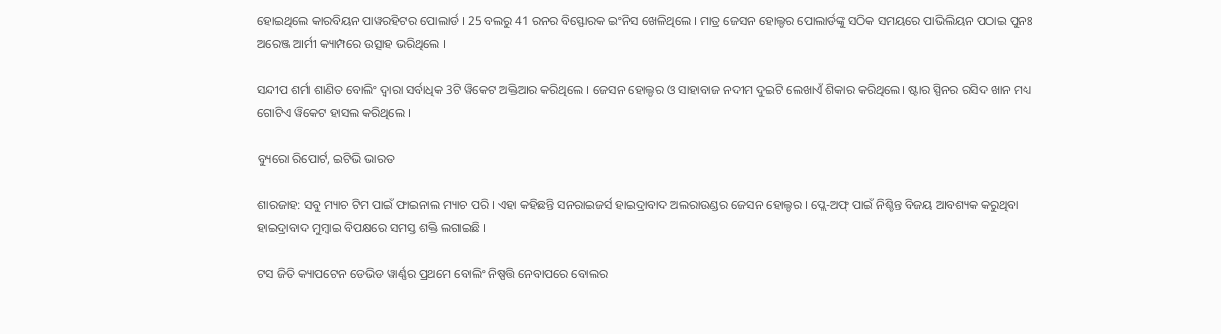ହୋଇଥିଲେ କାରବିୟନ ପାୱରହିଟର ପୋଲାର୍ଡ । 25 ବଲରୁ 41 ରନର ବିସ୍ଫୋରକ ଇଂନିସ ଖେଳିଥିଲେ । ମାତ୍ର ଜେସନ ହୋଲ୍ଡର ପୋଲାର୍ଡଙ୍କୁ ସଠିକ ସମୟରେ ପାଭିଲିୟନ ପଠାଇ ପୁନଃ ଅରେଞ୍ଜ ଆର୍ମୀ କ୍ୟାମ୍ପରେ ଉତ୍ସାହ ଭରିଥିଲେ ।

ସନ୍ଦୀପ ଶର୍ମା ଶାଣିତ ବୋଲିଂ ଦ୍ବାରା ସର୍ବାଧିକ 3ଟି ୱିକେଟ ଅକ୍ତିଆର କରିଥିଲେ । ଜେସନ ହୋଲ୍ଡର ଓ ସାହାବାଜ ନଦୀମ ଦୁଇଟି ଲେଖାଏଁ ଶିକାର କରିଥିଲେ। ଷ୍ଟାର ସ୍ପିନର ରସିଦ ଖାନ ମଧ୍ୟ ଗୋଟିଏ ୱିକେଟ ହାସଲ କରିଥିଲେ ।

ବ୍ୟୁରୋ ରିପୋର୍ଟ, ଇଟିଭି ଭାରତ

ଶାରଜାହ: ସବୁ ମ୍ୟାଚ ଟିମ ପାଇଁ ଫାଇନାଲ ମ୍ୟାଚ ପରି । ଏହା କହିଛନ୍ତି ସନରାଇଜର୍ସ ହାଇଦ୍ରାବାଦ ଅଲରାଉଣ୍ଡର ଜେସନ ହୋଲ୍ଡର । ପ୍ଲେ-ଅଫ୍ ପାଇଁ ନିଶ୍ଚିନ୍ତ ବିଜୟ ଆବଶ୍ୟକ କରୁଥିବା ହାଇଦ୍ରାବାଦ ମୁମ୍ବାଇ ବିପକ୍ଷରେ ସମସ୍ତ ଶକ୍ତି ଲଗାଇଛି ।

ଟସ ଜିତି କ୍ୟାପଟେନ ଡେଭିଡ ୱାର୍ଣ୍ଣର ପ୍ରଥମେ ବୋଲିଂ ନିଷ୍ପତ୍ତି ନେବାପରେ ବୋଲର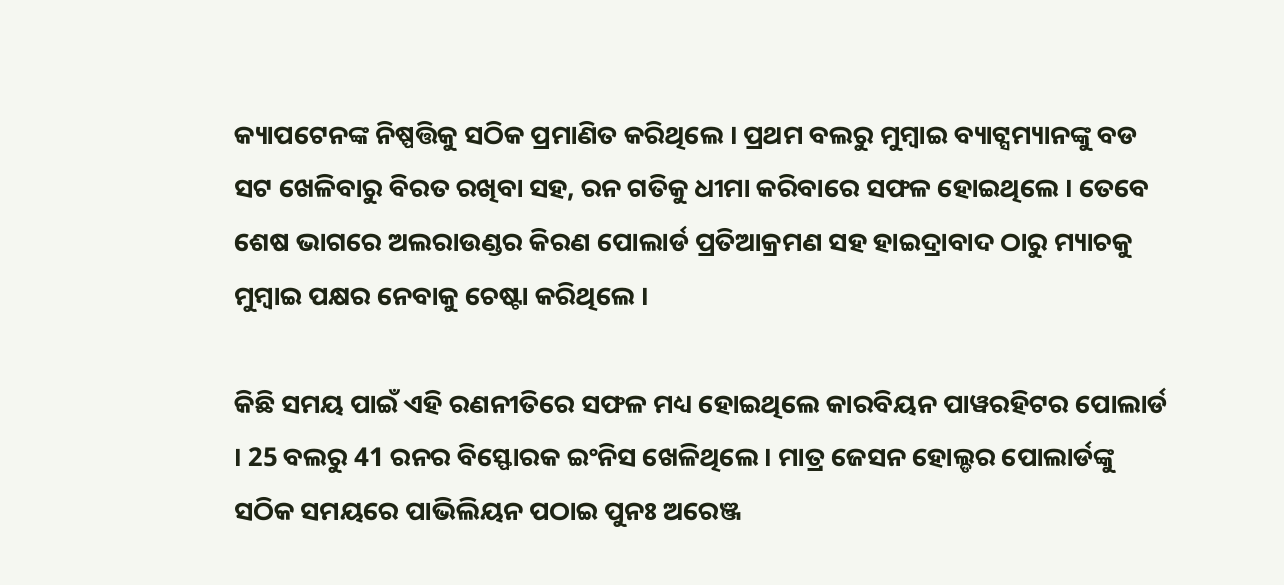କ୍ୟାପଟେନଙ୍କ ନିଷ୍ପତ୍ତିକୁ ସଠିକ ପ୍ରମାଣିତ କରିଥିଲେ । ପ୍ରଥମ ବଲରୁ ମୁମ୍ବାଇ ବ୍ୟାଟ୍ସମ୍ୟାନଙ୍କୁ ବଡ ସଟ ଖେଳିବାରୁ ବିରତ ରଖିବା ସହ, ରନ ଗତିକୁ ଧୀମା କରିବାରେ ସଫଳ ହୋଇଥିଲେ । ତେବେ ଶେଷ ଭାଗରେ ଅଲରାଉଣ୍ଡର କିରଣ ପୋଲାର୍ଡ ପ୍ରତିଆକ୍ରମଣ ସହ ହାଇଦ୍ରାବାଦ ଠାରୁ ମ୍ୟାଚକୁ ମୁମ୍ବାଇ ପକ୍ଷର ନେବାକୁ ଚେଷ୍ଟା କରିଥିଲେ ।

କିଛି ସମୟ ପାଇଁ ଏହି ରଣନୀତିରେ ସଫଳ ମଧ୍ୟ ହୋଇଥିଲେ କାରବିୟନ ପାୱରହିଟର ପୋଲାର୍ଡ । 25 ବଲରୁ 41 ରନର ବିସ୍ଫୋରକ ଇଂନିସ ଖେଳିଥିଲେ । ମାତ୍ର ଜେସନ ହୋଲ୍ଡର ପୋଲାର୍ଡଙ୍କୁ ସଠିକ ସମୟରେ ପାଭିଲିୟନ ପଠାଇ ପୁନଃ ଅରେଞ୍ଜ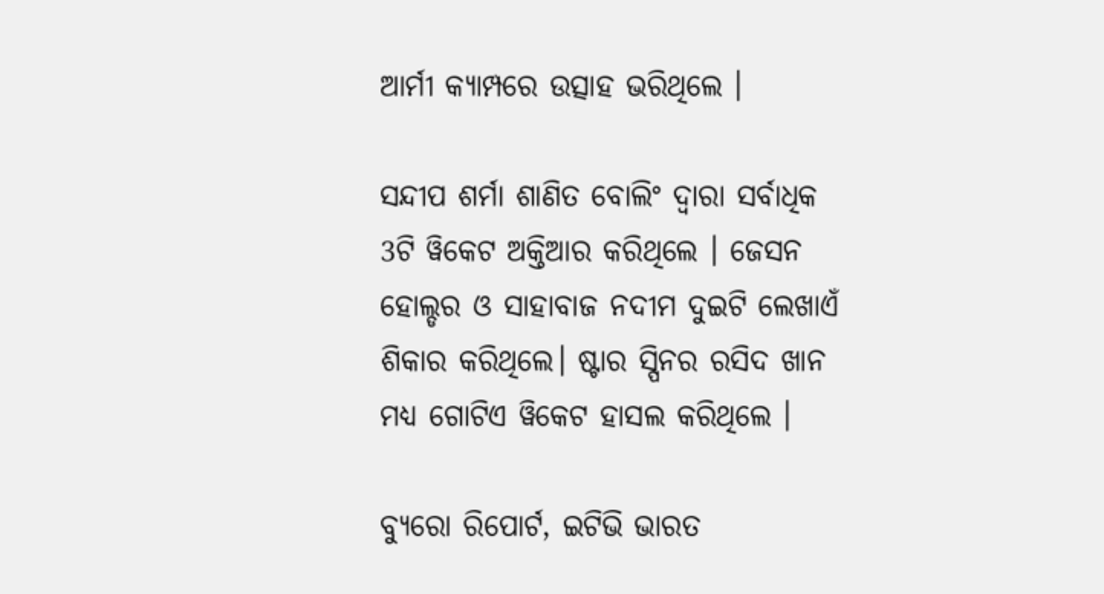ଆର୍ମୀ କ୍ୟାମ୍ପରେ ଉତ୍ସାହ ଭରିଥିଲେ ।

ସନ୍ଦୀପ ଶର୍ମା ଶାଣିତ ବୋଲିଂ ଦ୍ବାରା ସର୍ବାଧିକ 3ଟି ୱିକେଟ ଅକ୍ତିଆର କରିଥିଲେ । ଜେସନ ହୋଲ୍ଡର ଓ ସାହାବାଜ ନଦୀମ ଦୁଇଟି ଲେଖାଏଁ ଶିକାର କରିଥିଲେ। ଷ୍ଟାର ସ୍ପିନର ରସିଦ ଖାନ ମଧ୍ୟ ଗୋଟିଏ ୱିକେଟ ହାସଲ କରିଥିଲେ ।

ବ୍ୟୁରୋ ରିପୋର୍ଟ, ଇଟିଭି ଭାରତ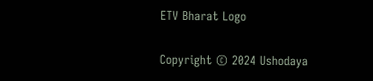ETV Bharat Logo

Copyright © 2024 Ushodaya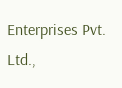Enterprises Pvt. Ltd.,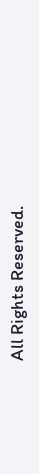All Rights Reserved.